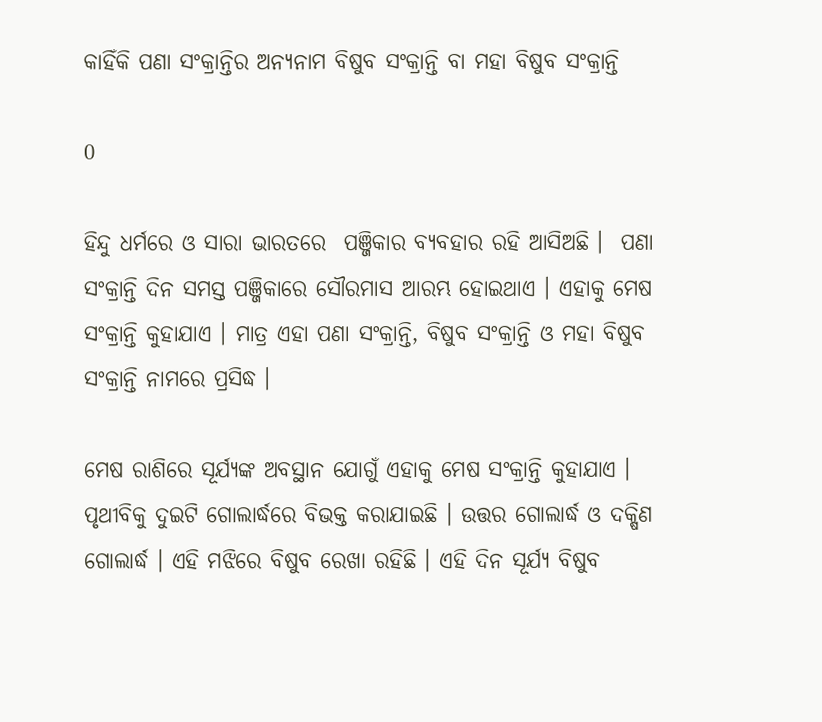କାହିଁକି ପଣା ସଂକ୍ରାନ୍ତିର ଅନ୍ୟନାମ ବିଷୁବ ସଂକ୍ରାନ୍ତି ବା ମହା ବିଷୁବ ସଂକ୍ରାନ୍ତି

0

ହିନ୍ଦୁ ଧର୍ମରେ ଓ ସାରା ଭାରତରେ  ପଞ୍ଜିକାର ବ୍ୟବହାର ରହି ଆସିଅଛି ।  ପଣା ସଂକ୍ରାନ୍ତି ଦିନ ସମସ୍ତ ପଞ୍ଜିକାରେ ସୌରମାସ ଆରମ୍ଭ ହୋଇଥାଏ । ଏହାକୁ ମେଷ ସଂକ୍ରାନ୍ତି କୁହାଯାଏ । ମାତ୍ର ଏହା ପଣା ସଂକ୍ରାନ୍ତି, ବିଷୁବ ସଂକ୍ରାନ୍ତି ଓ ମହା ବିଷୁବ ସଂକ୍ରାନ୍ତି ନାମରେ ପ୍ରସିଦ୍ଧ ।

ମେଷ ରାଶିରେ ସୂର୍ଯ୍ୟଙ୍କ ଅବସ୍ଥାନ ଯୋଗୁଁ ଏହାକୁ ମେଷ ସଂକ୍ରାନ୍ତି କୁହାଯାଏ । ପୃଥୀବିକୁ ଦୁଇଟି ଗୋଲାର୍ଦ୍ଧରେ ବିଭକ୍ତ କରାଯାଇଛି । ଉତ୍ତର ଗୋଲାର୍ଦ୍ଧ ଓ ଦକ୍ଷିଣ ଗୋଲାର୍ଦ୍ଧ । ଏହି ମଝିରେ ବିଷୁବ ରେଖା ରହିଛି । ଏହି ଦିନ ସୂର୍ଯ୍ୟ ବିଷୁବ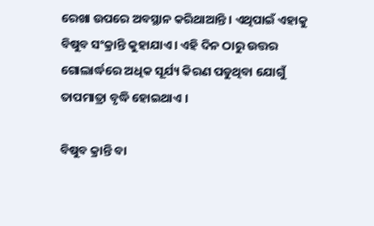ରେଖା ଉପରେ ଅବସ୍ଥାନ କରିଥାଆନ୍ତି । ଏଥିପାଇଁ ଏହାକୁ ବିଷୁବ ସଂକ୍ରାନ୍ତି କୁହାଯାଏ । ଏହି ଦିନ ଠାରୁ ଉତ୍ତର ଗୋଲାର୍ଦ୍ଧରେ ଅଧିକ ସୂର୍ଯ୍ୟ କିରଣ ପଡୁଥିବା ଯୋଗୁଁ ତାପମାତ୍ରା ବୃଦ୍ଧି ହୋଇଥାଏ ।

ବିଷୁବ କ୍ରାନ୍ତି ବା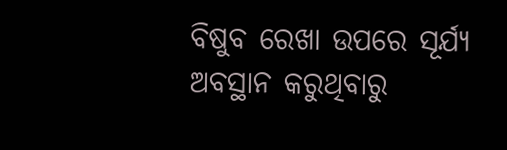ବିଷୁବ ରେଖା ଉପରେ ସୂର୍ଯ୍ୟ ଅବସ୍ଥାନ କରୁଥିବାରୁ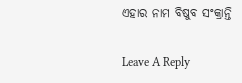ଏହାର ନାମ ବିଷୁବ ସଂକ୍ରାନ୍ତି

Leave A Reply